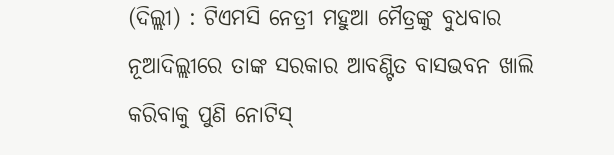(ଦିଲ୍ଲୀ) : ଟିଏମସି ନେତ୍ରୀ ମହୁଆ ମୈତ୍ରଙ୍କୁ ବୁଧବାର ନୂଆଦିଲ୍ଲୀରେ ତାଙ୍କ ସରକାର ଆବଣ୍ଟିତ ବାସଭବନ ଖାଲି କରିବାକୁ ପୁଣି ନୋଟିସ୍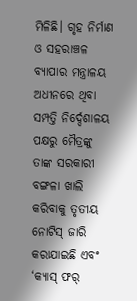ମିଳିଛି। ଗୃହ ନିର୍ମାଣ ଓ ସହରାଞ୍ଚଳ ବ୍ୟାପାର ମନ୍ତ୍ରାଳୟ ଅଧୀନରେ ଥିବା ସମ୍ପତ୍ତି ନିର୍ଦ୍ଦେଶାଳୟ ପକ୍ଷରୁ ମୈତ୍ରଙ୍କୁ ତାଙ୍କ ସରକାରୀ ବଙ୍ଗଳା ଖାଲି କରିବାକୁ ତୃତୀୟ ନୋଟିସ୍ ଜାରି କରାଯାଇଛି ଏବଂ ‘କ୍ୟାସ୍ ଫର୍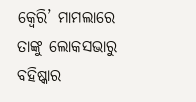କ୍ୱେରି’ ମାମଲାରେ ତାଙ୍କୁ ଲୋକସଭାରୁ ବହିଷ୍କାର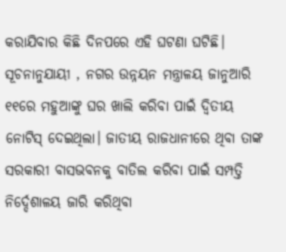କରାଯିବାର କିଛି ଦିନପରେ ଏହି ଘଟଣା ଘଟିଛି।
ସୂଚନାନୁଯାୟୀ , ନଗର ଉନ୍ନୟନ ମନ୍ତ୍ରାଳୟ ଜାନୁଆରି ୧୧ରେ ମହୁଆଙ୍କୁ ଘର ଖାଲି କରିବା ପାଇଁ ଦ୍ୱିତୀୟ ନୋଟିସ୍ ଦେଇଥିଲା। ଜାତୀୟ ରାଜଧାନୀରେ ଥିବା ତାଙ୍କ ସରକାରୀ ବାସଭବନକୁ ବାତିଲ କରିବା ପାଇଁ ସମ୍ପତ୍ତି ନିର୍ଦ୍ଦେଶାଳୟ ଜାରି କରିଥିବା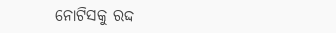ନୋଟିସକୁ ରଦ୍ଦ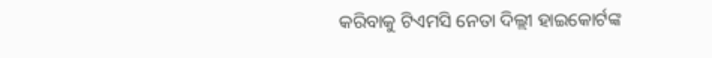କରିବାକୁ ଟିଏମସି ନେତା ଦିଲ୍ଲୀ ହାଇକୋର୍ଟଙ୍କ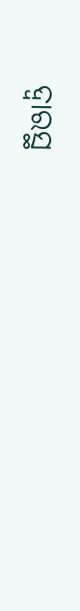ଦ୍ୱାରସ୍ଥ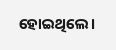ହୋଇଥିଲେ।